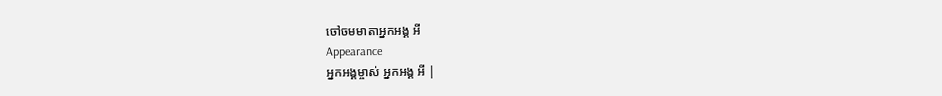ចៅចមមាតាអ្នកអង្គ អី
Appearance
អ្នកអង្គម្ចាស់ អ្នកអង្គ អី |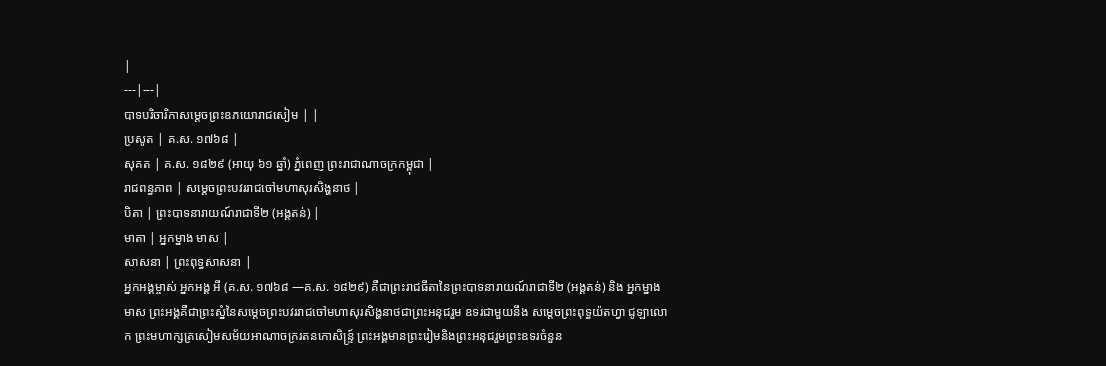|
---|---|
បាទបរិចារិកាសម្ដេចព្រះឧភយោរាជសៀម | |
ប្រសូត | គ.ស. ១៧៦៨ |
សុគត | គ.ស. ១៨២៩ (អាយុ ៦១ ឆ្នាំ) ភ្នំពេញ ព្រះរាជាណាចក្រកម្ពុជា |
រាជពន្ធភាព | សម្តេចព្រះបវររាជចៅមហាសុរសិង្ហនាថ |
បិតា | ព្រះបាទនារាយណ៍រាជាទី២ (អង្តតន់) |
មាតា | អ្នកម្នាង មាស |
សាសនា | ព្រះពុទ្ធសាសនា |
អ្នកអង្គម្ចាស់ អ្នកអង្គ អី (គ.ស. ១៧៦៨ —គ.ស. ១៨២៩) គឺជាព្រះរាជធីតានៃព្រះបាទនារាយណ៍រាជាទី២ (អង្តតន់) និង អ្នកម្នាង មាស ព្រះអង្គគឺជាព្រះស្នំនៃសម្តេចព្រះបវររាជចៅមហាសុរសិង្ហនាថជាព្រះអនុជរួម ឧទរជាមួយនឹង សម្តេចព្រះពុទ្ធយ៉តហ្វា ជូឡាលោក ព្រះមហាក្សត្រសៀមសម័យអាណាចក្ររតនកោសិន្ទ្រ៍ ព្រះអង្គមានព្រះរៀមនិងព្រះអនុជរួមព្រះឧទរចំនួន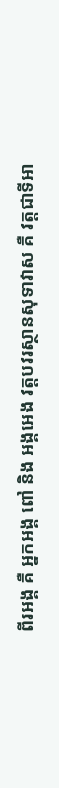ពីរអង្គ គឺ អ្នកអង្គ ពៅ និង អង្គអេង វត្តបវរស្ថានសុទាវាស គឺ វត្តជាទីអា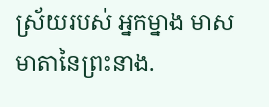ស្រ័យរបស់ អ្នកម្នាង មាស មាតានៃព្រះនាង.